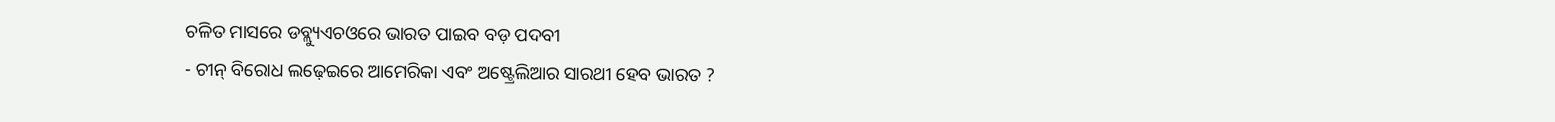ଚଳିତ ମାସରେ ଡବ୍ଲ୍ୟୁଏଚଓରେ ଭାରତ ପାଇବ ବଡ଼ ପଦବୀ
- ଚୀନ୍ ବିରୋଧ ଲଢ଼େଇରେ ଆମେରିକା ଏବଂ ଅଷ୍ଟ୍ରେଲିଆର ସାରଥୀ ହେବ ଭାରତ ?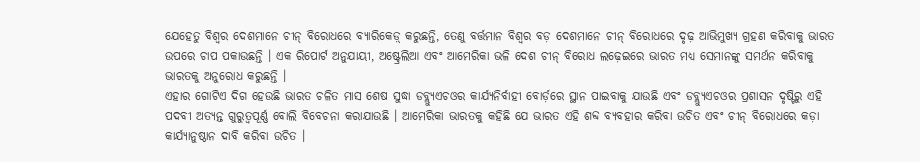ଯେହେତୁ ବିଶ୍ୱର ଦେଶମାନେ ଚୀନ୍ ବିରୋଧରେ ବ୍ୟାରିକେଡ଼୍ କରୁଛନ୍ତି, ତେଣୁ ବର୍ତ୍ତମାନ ବିଶ୍ୱର ବଡ଼ ଦେଶମାନେ ଚୀନ୍ ବିରୋଧରେ ଦୃଢ଼ ଆଭିମୁଖ୍ୟ ଗ୍ରହଣ କରିବାକୁ ଭାରତ ଉପରେ ଚାପ ପକାଉଛନ୍ତି । ଏକ ରିପୋର୍ଟ ଅନୁଯାୟୀ, ଅଷ୍ଟ୍ରେଲିଆ ଏବଂ ଆମେରିକା ଭଳି ଦେଶ ଚୀନ୍ ବିରୋଧ ଲଢ଼େଇରେ ଭାରତ ମଧ୍ୟ ସେମାନଙ୍କୁ ସମର୍ଥନ କରିବାକୁ ଭାରତକୁ ଅନୁରୋଧ କରୁଛନ୍ତି ।
ଏହାର ଗୋଟିଏ ଦିଗ ହେଉଛି ଭାରତ ଚଳିତ ମାସ ଶେଷ ସୁଦ୍ଧା ଡବ୍ଲ୍ୟୁଏଚଓର କାର୍ଯ୍ୟନିର୍ବାହୀ ବୋର୍ଡ଼ରେ ସ୍ଥାନ ପାଇବାକୁ ଯାଉଛି ଏବଂ ଡବ୍ଲ୍ୟୁଏଚଓର ପ୍ରଶାସନ ଦୃଷ୍ଟିରୁ ଏହି ପଦବୀ ଅତ୍ୟନ୍ତ ଗୁରୁତ୍ୱପୂର୍ଣ୍ଣ ବୋଲି ବିବେଚନା କରାଯାଉଛି । ଆମେରିକା ଭାରତକୁ କହିଛି ଯେ ଭାରତ ଏହି ଶବ୍ଦ ବ୍ୟବହାର କରିବା ଉଚିତ ଏବଂ ଚୀନ୍ ବିରୋଧରେ କଡ଼ା କାର୍ଯ୍ୟାନୁଷ୍ଠାନ ଦାବି କରିବା ଉଚିତ ।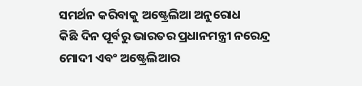ସମର୍ଥନ କରିବାକୁ ଅଷ୍ଟ୍ରେଲିଆ ଅନୁରୋଧ
କିଛି ଦିନ ପୂର୍ବରୁ ଭାରତର ପ୍ରଧାନମନ୍ତ୍ରୀ ନରେନ୍ଦ୍ର ମୋଦୀ ଏବଂ ଅଷ୍ଟ୍ରେଲିଆର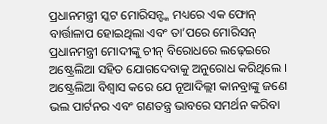ପ୍ରଧାନମନ୍ତ୍ରୀ ସ୍କଟ ମୋରିସନ୍ଙ୍କ ମଧ୍ୟରେ ଏକ ଫୋନ୍ ବାର୍ତ୍ତାଳାପ ହୋଇଥିଲା ଏବଂ ତା’ପରେ ମୋରିସନ୍ ପ୍ରଧାନମନ୍ତ୍ରୀ ମୋଦୀଙ୍କୁ ଚୀନ୍ ବିରୋଧରେ ଲଢ଼େଇରେ ଅଷ୍ଟ୍ରେଲିଆ ସହିତ ଯୋଗଦେବାକୁ ଅନୁରୋଧ କରିଥିଲେ । ଅଷ୍ଟ୍ରେଲିଆ ବିଶ୍ୱାସ କରେ ଯେ ନୂଆଦିଲ୍ଲୀ କାନବ୍ରାଙ୍କୁ ଜଣେ ଭଲ ପାର୍ଟନର ଏବଂ ଗଣତନ୍ତ୍ର ଭାବରେ ସମର୍ଥନ କରିବା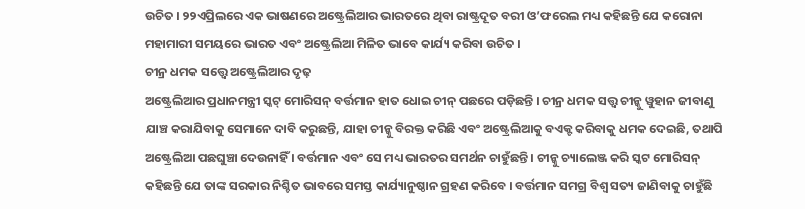ଉଚିତ । ୨୨ଏପ୍ରିଲରେ ଏକ ଭାଷଣରେ ଅଷ୍ଟ୍ରେଲିଆର ଭାରତରେ ଥିବା ରାଷ୍ଟ୍ରଦୂତ ବରୀ ଓ’ଫରେଲ ମଧ୍ୟ କହିଛନ୍ତି ଯେ କରୋନା ମହାମାରୀ ସମୟରେ ଭାରତ ଏବଂ ଅଷ୍ଟ୍ରେଲିଆ ମିଳିତ ଭାବେ କାର୍ଯ୍ୟ କରିବା ଉଚିତ ।
ଚୀନ୍ର ଧମକ ସତ୍ତ୍ୱେ ଅଷ୍ଟ୍ରେଲିଆର ଦୃଢ଼
ଅଷ୍ଟ୍ରେଲିଆର ପ୍ରଧାନମନ୍ତ୍ରୀ ସ୍କଟ୍ ମୋରିସନ୍ ବର୍ତ୍ତମାନ ହାତ ଧୋଇ ଚୀନ୍ ପଛରେ ପଡ଼ିଛନ୍ତି । ଚୀନ୍ର ଧମକ ସତ୍ତ୍ୱ ଚୀନ୍କୁ ୱୁହାନ ଜୀବାଣୁ ଯାଞ୍ଚ କରାଯିବାକୁ ସେମାନେ ଦାବି କରୁଛନ୍ତି, ଯାହା ଚୀନ୍କୁ ବିରକ୍ତ କରିଛି ଏବଂ ଅଷ୍ଟ୍ରେଲିଆକୁ ବଏକ୍ଟ କରିବାକୁ ଧମକ ଦେଇଛି, ତଥାପି ଅଷ୍ଟ୍ରେଲିଆ ପଛଘୁଞ୍ଚା ଦେଉନାହିଁ । ବର୍ତ୍ତମାନ ଏବଂ ସେ ମଧ୍ୟ ଭାରତର ସମର୍ଥନ ଚାହୁଁଛନ୍ତି । ଚୀନ୍କୁ ଚ୍ୟାଲେଞ୍ଜ କରି ସ୍କଟ ମୋରିସନ୍ କହିଛନ୍ତି ଯେ ତାଙ୍କ ସରକାର ନିଶ୍ଚିତ ଭାବରେ ସମସ୍ତ କାର୍ଯ୍ୟାନୁଷ୍ଠାନ ଗ୍ରହଣ କରିବେ । ବର୍ତ୍ତମାନ ସମଗ୍ର ବିଶ୍ୱ ସତ୍ୟ ଜାଣିବାକୁ ଚାହୁଁଛି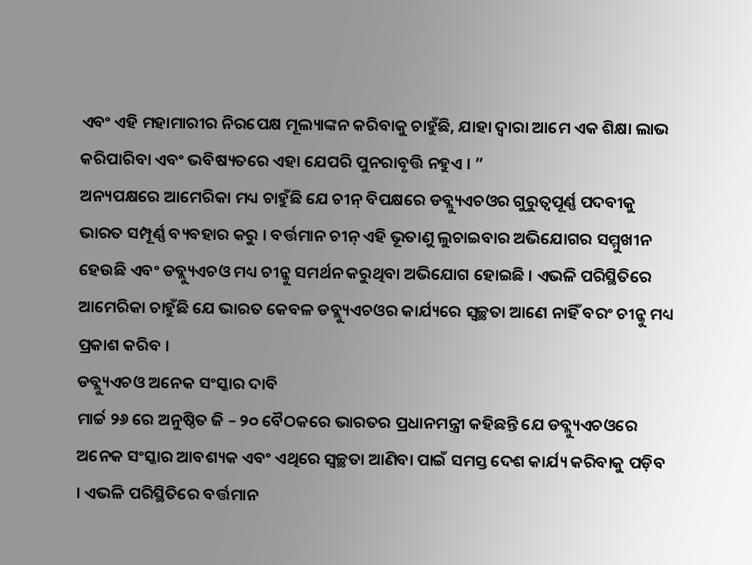ଏବଂ ଏହି ମହାମାରୀର ନିରପେକ୍ଷ ମୂଲ୍ୟାଙ୍କନ କରିବାକୁ ଚାହୁଁଛି, ଯାହା ଦ୍ୱାରା ଆମେ ଏକ ଶିକ୍ଷା ଲାଭ କରିପାରିବା ଏବଂ ଭବିଷ୍ୟତରେ ଏହା ଯେପରି ପୁନରାବୃତ୍ତି ନହୁଏ । ”
ଅନ୍ୟପକ୍ଷରେ ଆମେରିକା ମଧ୍ୟ ଚାହୁଁଛି ଯେ ଚୀନ୍ ବିପକ୍ଷରେ ଡବ୍ଲ୍ୟୁଏଚଓର ଗୁରୁତ୍ୱପୂର୍ଣ୍ଣ ପଦବୀକୁ ଭାରତ ସମ୍ପୂର୍ଣ୍ଣ ବ୍ୟବହାର କରୁ । ବର୍ତ୍ତମାନ ଚୀନ୍ ଏହି ଭୂତାଣୁ ଲୁଚାଇବାର ଅଭିଯୋଗର ସମ୍ମୁଖୀନ ହେଉଛି ଏବଂ ଡବ୍ଲ୍ୟୁଏଚଓ ମଧ୍ୟ ଚୀନ୍କୁ ସମର୍ଥନ କରୁଥିବା ଅଭିଯୋଗ ହୋଇଛି । ଏଭଳି ପରିସ୍ଥିତିରେ ଆମେରିକା ଚାହୁଁଛି ଯେ ଭାରତ କେବଳ ଡବ୍ଲ୍ୟୁଏଚଓର କାର୍ଯ୍ୟରେ ସ୍ୱଚ୍ଛତା ଆଣେ ନାହିଁ ବରଂ ଚୀନ୍କୁ ମଧ୍ୟ ପ୍ରକାଶ କରିବ ।
ଡବ୍ଲ୍ୟୁଏଚଓ ଅନେକ ସଂସ୍କାର ଦାବି
ମାର୍ଚ୍ଚ ୨୬ ରେ ଅନୁଷ୍ଠିତ ଜି – ୨୦ ବୈଠକରେ ଭାରତର ପ୍ରଧାନମନ୍ତ୍ରୀ କହିଛନ୍ତି ଯେ ଡବ୍ଲ୍ୟୁଏଚଓରେ ଅନେକ ସଂସ୍କାର ଆବଶ୍ୟକ ଏବଂ ଏଥିରେ ସ୍ୱଚ୍ଛତା ଆଣିବା ପାଇଁ ସମସ୍ତ ଦେଶ କାର୍ଯ୍ୟ କରିବାକୁ ପଡ଼ିବ । ଏଭଳି ପରିସ୍ଥିତିରେ ବର୍ତ୍ତମାନ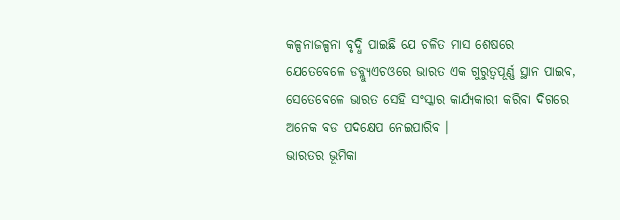କଳ୍ପନାଜଳ୍ପନା ବୃଦ୍ଧି ପାଇଛି ଯେ ଚଳିତ ମାସ ଶେଷରେ ଯେତେବେଳେ ଡବ୍ଲ୍ୟୁଏଚଓରେ ଭାରତ ଏକ ଗୁରୁତ୍ୱପୂର୍ଣ୍ଣ ସ୍ଥାନ ପାଇବ, ସେତେବେଳେ ଭାରତ ସେହି ସଂସ୍କାର କାର୍ଯ୍ୟକାରୀ କରିବା ଦିଗରେ ଅନେକ ବଡ ପଦକ୍ଷେପ ନେଇପାରିବ ।
ଭାରତର ଭୂମିକା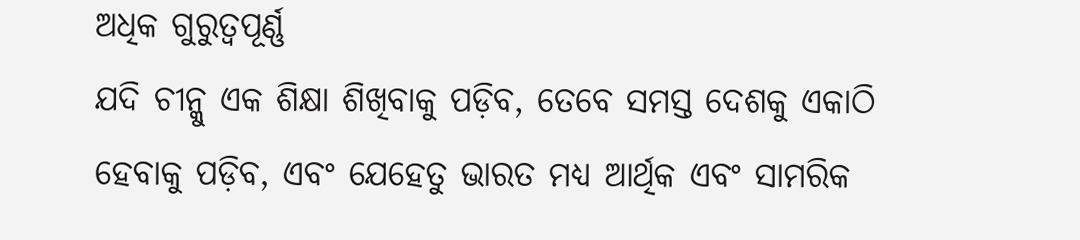ଅଧିକ ଗୁରୁତ୍ୱପୂର୍ଣ୍ଣ
ଯଦି ଚୀନ୍କୁ ଏକ ଶିକ୍ଷା ଶିଖିବାକୁ ପଡ଼ିବ, ତେବେ ସମସ୍ତ ଦେଶକୁ ଏକାଠି ହେବାକୁ ପଡ଼ିବ, ଏବଂ ଯେହେତୁ ଭାରତ ମଧ୍ୟ ଆର୍ଥିକ ଏବଂ ସାମରିକ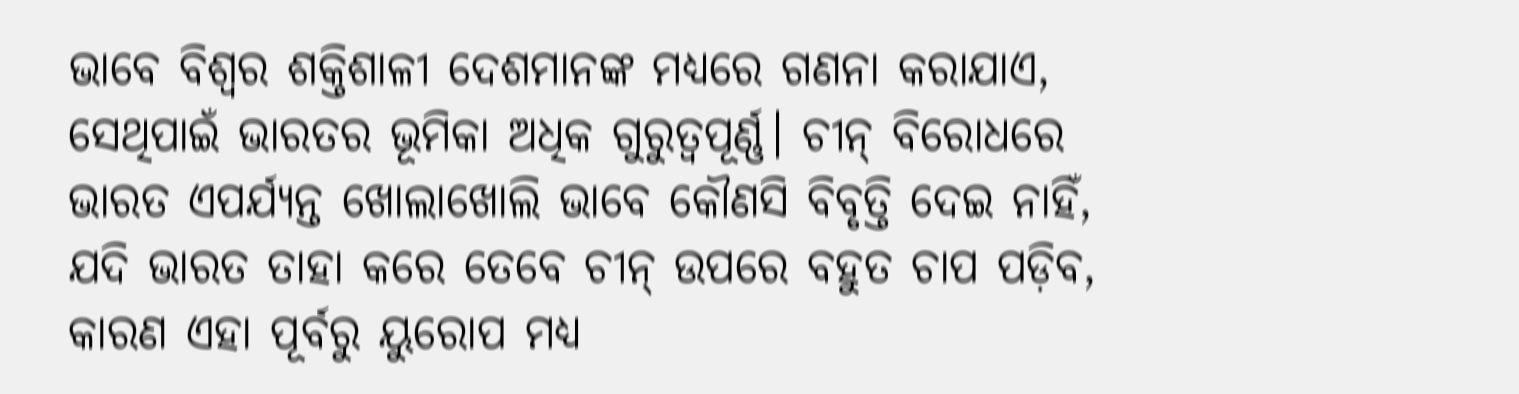ଭାବେ ବିଶ୍ୱର ଶକ୍ତିଶାଳୀ ଦେଶମାନଙ୍କ ମଧ୍ୟରେ ଗଣନା କରାଯାଏ, ସେଥିପାଇଁ ଭାରତର ଭୂମିକା ଅଧିକ ଗୁରୁତ୍ୱପୂର୍ଣ୍ଣ। ଚୀନ୍ ବିରୋଧରେ ଭାରତ ଏପର୍ଯ୍ୟନ୍ତ ଖୋଲାଖୋଲି ଭାବେ କୌଣସି ବିବୃତ୍ତି ଦେଇ ନାହିଁ, ଯଦି ଭାରତ ତାହା କରେ ତେବେ ଚୀନ୍ ଉପରେ ବହୁତ ଚାପ ପଡ଼ିବ, କାରଣ ଏହା ପୂର୍ବରୁ ୟୁରୋପ ମଧ୍ୟ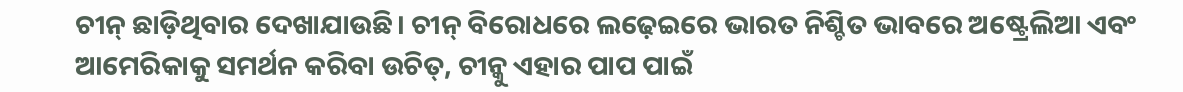ଚୀନ୍ ଛାଡ଼ିଥିବାର ଦେଖାଯାଉଛି। ଚୀନ୍ ବିରୋଧରେ ଲଢ଼େଇରେ ଭାରତ ନିଶ୍ଚିତ ଭାବରେ ଅଷ୍ଟ୍ରେଲିଆ ଏବଂ ଆମେରିକାକୁ ସମର୍ଥନ କରିବା ଉଚିତ୍, ଚୀନ୍କୁ ଏହାର ପାପ ପାଇଁ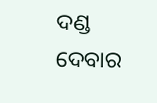ଦଣ୍ଡ ଦେବାର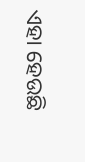ଏହା ହେଉଛି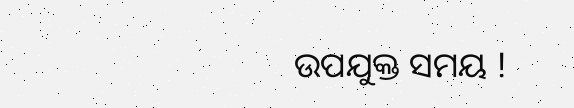ଉପଯୁକ୍ତ ସମୟ !